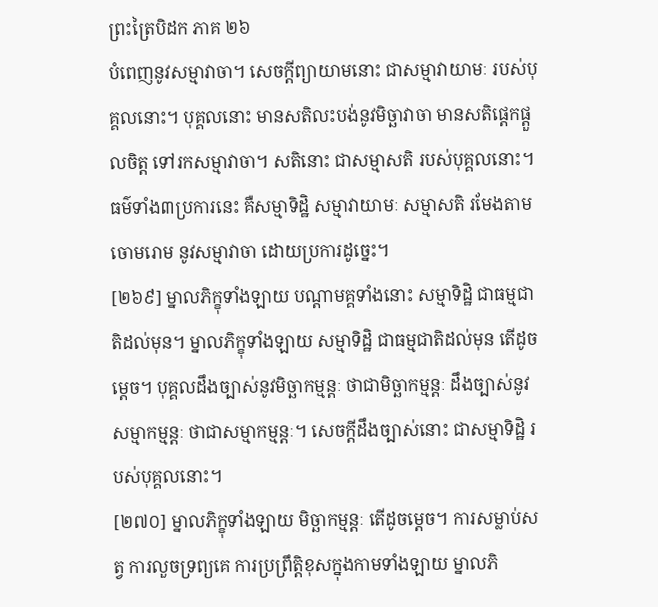ព្រះត្រៃបិដក ភាគ ២៦
បំពេញនូវសម្មាវាចា។ សេចក្តីព្យាយាមនោះ ជាសម្មាវាយាមៈ របស់បុគ្គលនោះ។ បុគ្គលនោះ មានសតិលះបង់នូវមិច្ឆាវាចា មានសតិផ្តេកផ្តួលចិត្ត ទៅរកសម្មាវាចា។ សតិនោះ ជាសម្មាសតិ របស់បុគ្គលនោះ។ ធម៌ទាំង៣ប្រការនេះ គឺសម្មាទិដ្ឋិ សម្មាវាយាមៈ សម្មាសតិ រមែងតាមចោមរោម នូវសម្មាវាចា ដោយប្រការដូច្នេះ។
[២៦៩] ម្នាលភិក្ខុទាំងឡាយ បណ្តាមគ្គទាំងនោះ សម្មាទិដ្ឋិ ជាធម្មជាតិដល់មុន។ ម្នាលភិក្ខុទាំងឡាយ សម្មាទិដ្ឋិ ជាធម្មជាតិដល់មុន តើដូចម្តេច។ បុគ្គលដឹងច្បាស់នូវមិច្ឆាកម្មន្តៈ ថាជាមិច្ឆាកម្មន្តៈ ដឹងច្បាស់នូវសម្មាកម្មន្តៈ ថាជាសម្មាកម្មន្តៈ។ សេចក្តីដឹងច្បាស់នោះ ជាសម្មាទិដ្ឋិ របស់បុគ្គលនោះ។
[២៧០] ម្នាលភិក្ខុទាំងឡាយ មិច្ឆាកម្មន្តៈ តើដូចម្តេច។ ការសម្លាប់សត្វ ការលួចទ្រព្យគេ ការប្រព្រឹត្តិខុសក្នុងកាមទាំងឡាយ ម្នាលភិ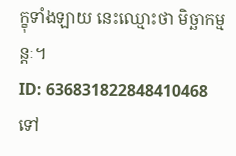ក្ខុទាំងឡាយ នេះឈ្មោះថា មិច្ឆាកម្មន្តៈ។
ID: 636831822848410468
ទៅ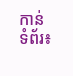កាន់ទំព័រ៖